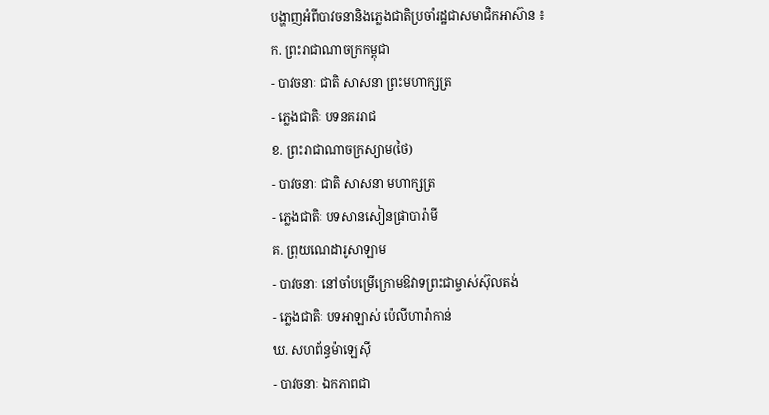បង្ហាញអំពីបាវចនានិងភ្លេងជាតិប្រចាំរដ្ឋជាសមាជិកអាស៊ាន ៖
ក. ព្រះរាជាណាចក្រកម្ពុជា
- បាវចនាៈ ជាតិ សាសនា ព្រះមហាក្សត្រ
- ភ្លេងជាតិៈ បទនគររាជ
ខ. ព្រះរាជាណាចក្រស្យាម(ថៃ)
- បាវចនាៈ ជាតិ សាសនា មហាក្សត្រ
- ភ្លេងជាតិៈ បទសានសៀនផ្រាបារ៉ាមី
គ. ព្រុយណេដារូសាឡាម
- បាវចនាៈ នៅចាំបម្រើក្រោមឱវាទព្រះជាម្ចាស់ស៊ុលតង់
- ភ្លេងជាតិៈ បទអាឡាស់ ប៉េលីហារ៉ាកាន់
ឃ. សហព័ន្ធម៉ាឡេស៊ី
- បាវចនាៈ ឯកភាពជា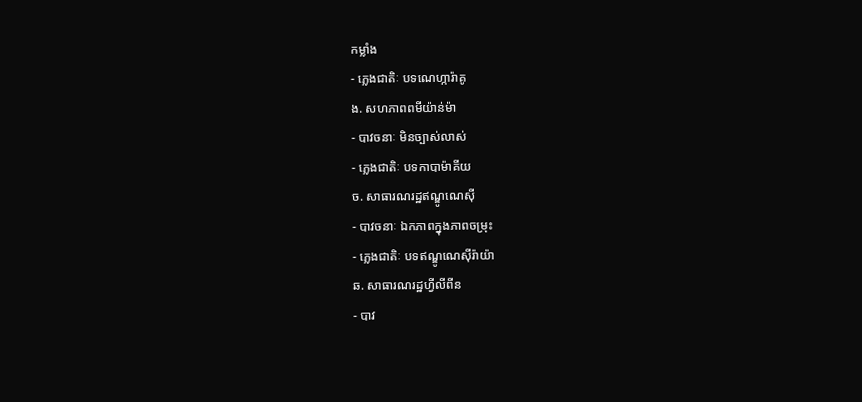កម្លាំង
- ភ្លេងជាតិៈ បទណេហ្ការ៉ាគូ
ង. សហភាពពមីយ៉ាន់ម៉ា
- បាវចនាៈ មិនច្បាស់លាស់
- ភ្លេងជាតិៈ បទកាបាម៉ាគីយ
ច. សាធារណរដ្ឋឥណ្ឌូណេស៊ី
- បាវចនាៈ ឯកភាពក្នុងភាពចម្រុះ
- ភ្លេងជាតិៈ បទឥណ្ឌូណេស៊ីរ៉ាយ៉ា
ឆ. សាធារណរដ្ឋហ្វីលីពីន
- បាវ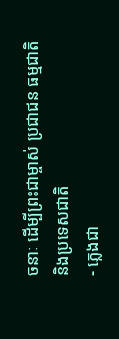ចនាៈ ដើម្បីព្រះជាម្ចាស់ ប្រជាជន ធម្មជាតិនិងប្រទេសជាតិ
- ភ្លេងជា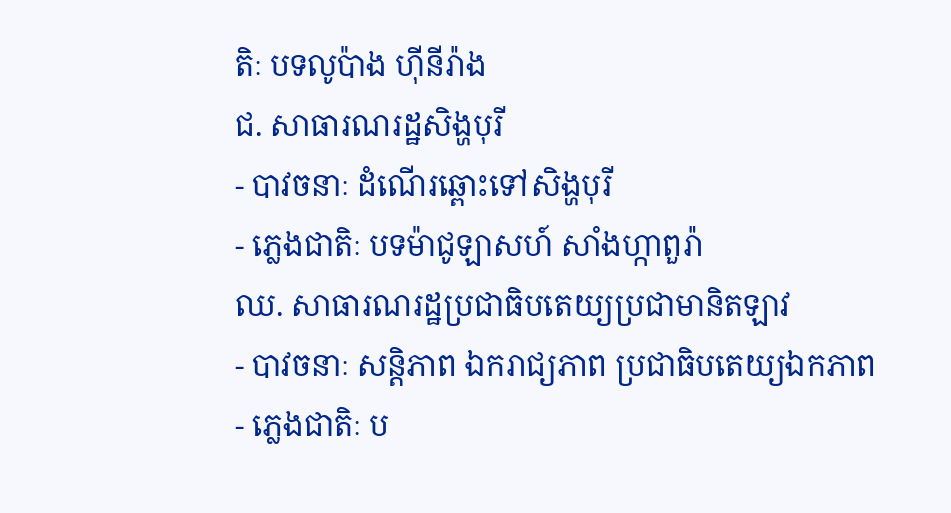តិៈ បទលូប៉ាង ហ៊ីនីរ៉ាង
ជ. សាធារណរដ្ឋសិង្ហបុរី
- បាវចនាៈ ដំណើរឆ្ពោះទៅសិង្ហបុរី
- ភ្លេងជាតិៈ បទម៉ាជូឡាសហ៍ សាំងហ្កាពួរ៉ា
ឈ. សាធារណរដ្ឋប្រជាធិបតេយ្យប្រជាមានិតឡាវ
- បាវចនាៈ សន្តិភាព ឯករាជ្យភាព ប្រជាធិបតេយ្យឯកភាព
- ភ្លេងជាតិៈ ប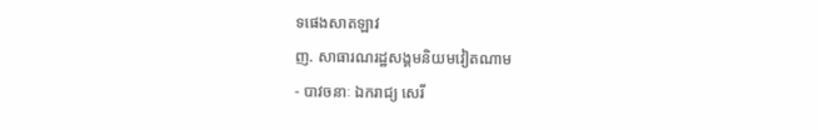ទផេងសាតឡាវ
ញ. សាធារណរដ្ឋសង្គមនិយមវៀតណាម
- បាវចនាៈ ឯករាជ្យ សេរី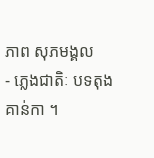ភាព សុភមង្គល
- ភ្លេងជាតិៈ បទតុងគាន់កា ។